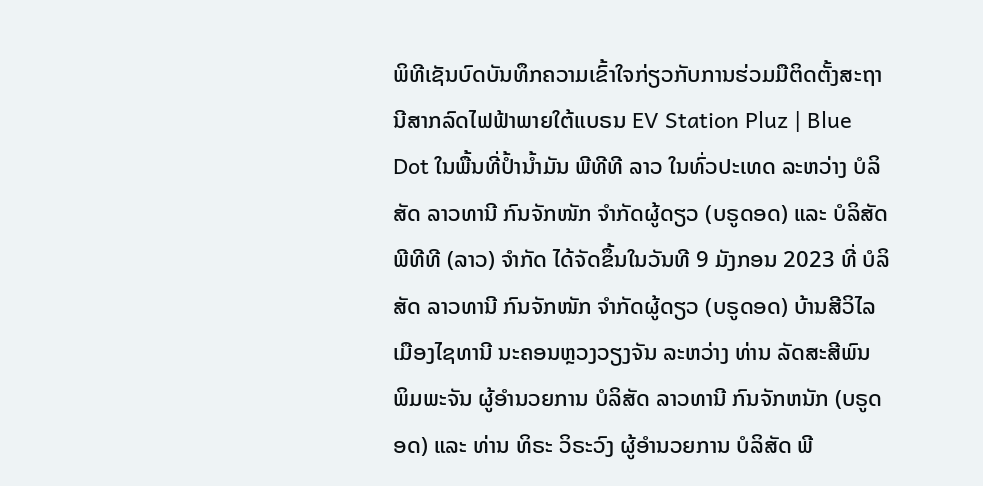ພິທີເຊັນບົດບັນທຶກຄວາມເຂົ້າໃຈກ່ຽວກັບການຮ່ວມມືຕິດຕັ້ງສະຖານີສາກລົດໄຟຟ້າພາຍໃຕ້ແບຣນ EV Station Pluz | Blue Dot ໃນພື້ນທີ່ປ້ຳນ້ຳມັນ ພີທີທີ ລາວ ໃນທົ່ວປະເທດ ລະຫວ່າງ ບໍລິສັດ ລາວທານີ ກົນຈັກໜັກ ຈໍາກັດຜູ້ດຽວ (ບຣູດອດ) ແລະ ບໍລິສັດ ພີທີທີ (ລາວ) ຈໍາກັດ ໄດ້ຈັດຂຶ້ນໃນວັນທີ 9 ມັງກອນ 2023 ທີ່ ບໍລິສັດ ລາວທານີ ກົນຈັກໜັກ ຈໍາກັດຜູ້ດຽວ (ບຣູດອດ) ບ້ານສີວິໄລ ເມືອງໄຊທານີ ນະຄອນຫຼວງວຽງຈັນ ລະຫວ່າງ ທ່ານ ລັດສະສີພົນ ພິມພະຈັນ ຜູ້ອໍານວຍການ ບໍລິສັດ ລາວທານີ ກົນຈັກຫນັກ (ບຣູດອດ) ແລະ ທ່ານ ທິຣະ ວິຣະວົງ ຜູ້ອໍານວຍການ ບໍລິສັດ ພີ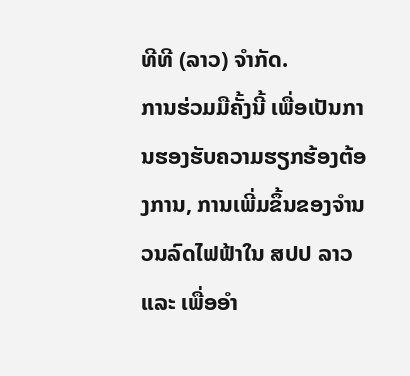ທີທີ (ລາວ) ຈຳກັດ.
ການຮ່ວມມືຄັ້ງນີ້ ເພື່ອເປັນການຮອງຮັບຄວາມຮຽກຮ້ອງຕ້ອງການ, ການເພີ່ມຂຶ້ນຂອງຈໍານວນລົດໄຟຟ້າໃນ ສປປ ລາວ ແລະ ເພື່ອອຳ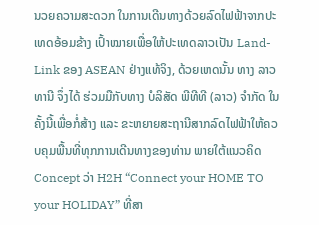ນວຍຄວາມສະດວກ ໃນການເດີນທາງດ້ວຍລົດໄຟຟ້າຈາກປະເທດອ້ອມຂ້າງ ເປົ້າໝາຍເພື່ອໃຫ້ປະເທດລາວເປັນ Land-Link ຂອງ ASEAN ຢ່າງແທ້ຈິງ, ດ້ວຍເຫດນັ້ນ ທາງ ລາວທານີ ຈຶ່ງໄດ້ ຮ່ວມມືກັບທາງ ບໍລິສັດ ພີທີທີ (ລາວ) ຈຳກັດ ໃນຄັ້ງນີ້ເພື່ອກໍ່ສ້າງ ແລະ ຂະຫຍາຍສະຖານີສາກລົດໄຟຟ້າໃຫ້ຄວບຄຸມພື້ນທີ່ທຸກການເດີນທາງຂອງທ່ານ ພາຍໃຕ້ແນວຄິດ Concept ວ່າ H2H “Connect your HOME TO your HOLIDAY” ທີ່ສາ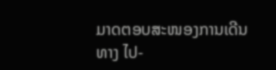ມາດຕອບສະໜອງການເດີນທາງ ໄປ-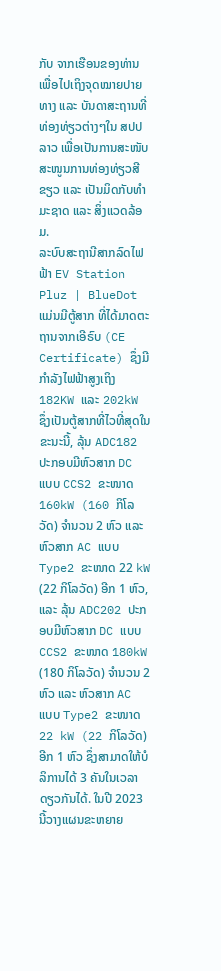ກັບ ຈາກເຮືອນຂອງທ່ານເພື່ອໄປເຖິງຈຸດໝາຍປາຍທາງ ແລະ ບັນດາສະຖານທີ່ທ່ອງທ່ຽວຕ່າງໆໃນ ສປປ ລາວ ເພື່ອເປັນການສະໜັບສະໜູນການທ່ອງທ່ຽວສີຂຽວ ແລະ ເປັນມິດກັບທຳມະຊາດ ແລະ ສິ່ງແວດລ້ອມ.
ລະບົບສະຖານີສາກລົດໄຟຟ້າ EV Station Pluz | BlueDot ແມ່ນມີຕູ້ສາກ ທີ່ໄດ້ມາດຕະຖານຈາກເອີຣົບ (CE Certificate) ຊຶ່ງມີກໍາລັງໄຟຟ້າສູງເຖິງ 182KW ແລະ 202kW ຊຶ່ງເປັນຕູ້ສາກທີ່ໄວທີ່ສຸດໃນຂະນະນີ້, ລຸ້ນ ADC182 ປະກອບມີຫົວສາກ DC ແບບ CCS2 ຂະໜາດ 160kW (160 ກິໂລວັດ) ຈຳນວນ 2 ຫົວ ແລະ ຫົວສາກ AC ແບບ Type2 ຂະໜາດ 22 kW (22 ກິໂລວັດ) ອີກ 1 ຫົວ, ແລະ ລຸ້ນ ADC202 ປະກອບມີຫົວສາກ DC ແບບ CCS2 ຂະໜາດ 180kW (180 ກິໂລວັດ) ຈຳນວນ 2 ຫົວ ແລະ ຫົວສາກ AC ແບບ Type2 ຂະໜາດ 22 kW (22 ກິໂລວັດ) ອີກ 1 ຫົວ ຊຶ່ງສາມາດໃຫ້ບໍລິການໄດ້ 3 ຄັນໃນເວລາດຽວກັນໄດ້. ໃນປີ 2023 ນີ້ວາງແຜນຂະຫຍາຍ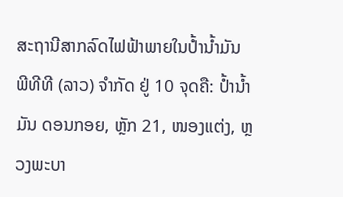ສະຖານີສາກລົດໄຟຟ້າພາຍໃນປໍ້ານໍ້າມັນ ພີທີທີ (ລາວ) ຈໍາກັດ ຢູ່ 10 ຈຸດຄື: ປ້ຳນ້ຳມັນ ດອນກອຍ, ຫຼັກ 21, ໜອງແຕ່ງ, ຫຼວງພະບາ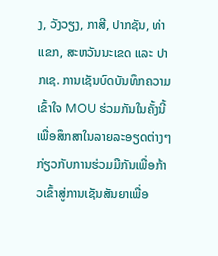ງ, ວັງວຽງ, ກາສີ, ປາກຊັນ, ທ່າແຂກ, ສະຫວັນນະເຂດ ແລະ ປາກເຊ. ການເຊັນບົດບັນທຶກຄວາມເຂົ້າໃຈ MOU ຮ່ວມກັນໃນຄັ້ງນີ້ເພື່ອສຶກສາໃນລາຍລະອຽດຕ່າງໆກ່ຽວກັບການຮ່ວມມືກັນເພື່ອກ້າວເຂົ້າສູ່ການເຊັນສັນຍາເພື່ອ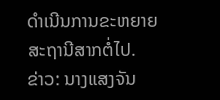ດຳເນີນການຂະຫຍາຍສະຖານີສາກຕໍ່ໄປ.
ຂ່າວ: ນາງແສງຈັນ